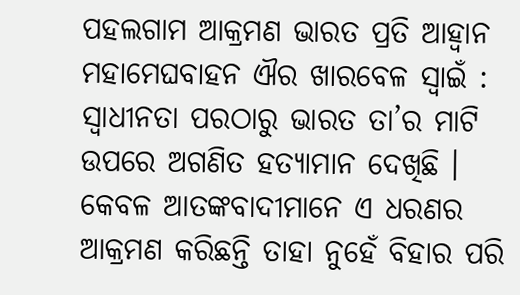ପହଲଗାମ ଆକ୍ରମଣ ଭାରତ ପ୍ରତି ଆହ୍ୱାନ
ମହାମେଘବାହନ ଐର ଖାରବେଳ ସ୍ୱାଇଁ : ସ୍ୱାଧୀନତା ପରଠାରୁ ଭାରତ ତା’ର ମାଟି ଉପରେ ଅଗଣିତ ହତ୍ୟାମାନ ଦେଖିଛି । କେବଳ ଆତଙ୍କବାଦୀମାନେ ଏ ଧରଣର ଆକ୍ରମଣ କରିଛନ୍ତି ତାହା ନୁହେଁ ବିହାର ପରି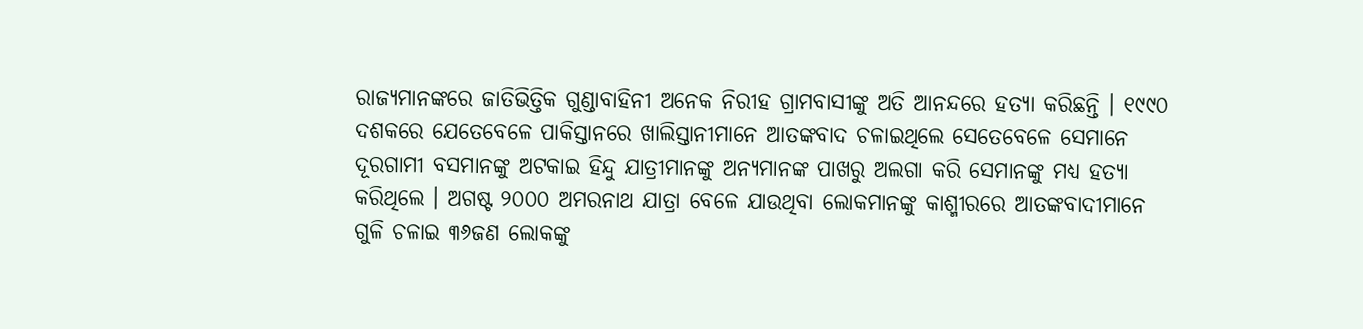ରାଜ୍ୟମାନଙ୍କରେ ଜାତିଭିତ୍ତିକ ଗୁଣ୍ଡାବାହିନୀ ଅନେକ ନିରୀହ ଗ୍ରାମବାସୀଙ୍କୁ ଅତି ଆନନ୍ଦରେ ହତ୍ୟା କରିଛନ୍ତି । ୧୯୯୦ ଦଶକରେ ଯେତେବେଳେ ପାକିସ୍ତାନରେ ଖାଲିସ୍ତାନୀମାନେ ଆତଙ୍କବାଦ ଚଳାଇଥିଲେ ସେତେବେଳେ ସେମାନେ ଦୂରଗାମୀ ବସମାନଙ୍କୁ ଅଟକାଇ ହିନ୍ଦୁ ଯାତ୍ରୀମାନଙ୍କୁ ଅନ୍ୟମାନଙ୍କ ପାଖରୁ ଅଲଗା କରି ସେମାନଙ୍କୁ ମଧ୍ୟ ହତ୍ୟା କରିଥିଲେ । ଅଗଷ୍ଟ ୨୦୦୦ ଅମରନାଥ ଯାତ୍ରା ବେଳେ ଯାଉଥିବା ଲୋକମାନଙ୍କୁ କାଶ୍ମୀରରେ ଆତଙ୍କବାଦୀମାନେ ଗୁଳି ଚଳାଇ ୩୬ଜଣ ଲୋକଙ୍କୁ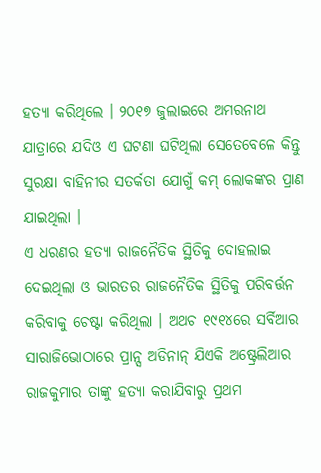ହତ୍ୟା କରିଥିଲେ । ୨୦୧୭ ଜୁଲାଇରେ ଅମରନାଥ ଯାତ୍ରାରେ ଯଦିଓ ଏ ଘଟଣା ଘଟିଥିଲା ସେତେବେଳେ କିନ୍ତୁ ସୁରକ୍ଷା ବାହିନୀର ସତର୍କତା ଯୋଗୁଁ କମ୍ ଲୋକଙ୍କର ପ୍ରାଣ ଯାଇଥିଲା ।
ଏ ଧରଣର ହତ୍ୟା ରାଜନୈତିକ ସ୍ଥିତିକୁ ଦୋହଲାଇ ଦେଇଥିଲା ଓ ଭାରତର ରାଜନୈତିକ ସ୍ଥିତିକୁ ପରିବର୍ତ୍ତନ କରିବାକୁ ଚେଷ୍ଟା କରିଥିଲା । ଅଥଚ ୧୯୧୪ରେ ସର୍ବିଆର ସାରାଜିଭୋଠାରେ ପ୍ରାନ୍ସ ଅଡିନାନ୍ ଯିଏକି ଅଷ୍ଟ୍ରେଲିଆର ରାଜକୁମାର ତାଙ୍କୁ ହତ୍ୟା କରାଯିବାରୁ ପ୍ରଥମ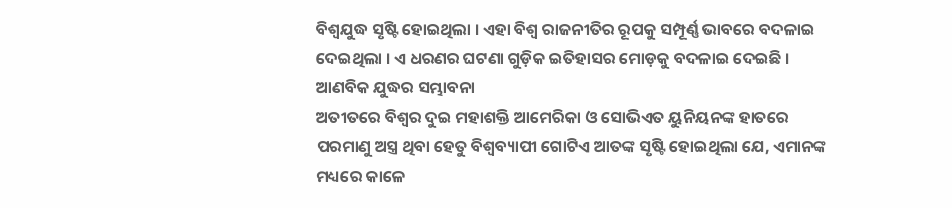ବିଶ୍ୱଯୁଦ୍ଧ ସୃଷ୍ଟି ହୋଇଥିଲା । ଏହା ବିଶ୍ୱ ରାଜନୀତିର ରୂପକୁ ସମ୍ପୂର୍ଣ୍ଣ ଭାବରେ ବଦଳାଇ ଦେଇଥିଲା । ଏ ଧରଣର ଘଟଣା ଗୁଡ଼ିକ ଇତିହାସର ମୋଡ଼କୁ ବଦଳାଇ ଦେଇଛି ।
ଆଣବିକ ଯୁଦ୍ଧର ସମ୍ଭାବନା
ଅତୀତରେ ବିଶ୍ୱର ଦୁଇ ମହାଶକ୍ତି ଆମେରିକା ଓ ସୋଭିଏତ ୟୁନିୟନଙ୍କ ହାତରେ ପରମାଣୁ ଅସ୍ତ୍ର ଥିବା ହେତୁ ବିଶ୍ୱବ୍ୟାପୀ ଗୋଟିଏ ଆତଙ୍କ ସୃଷ୍ଟି ହୋଇଥିଲା ଯେ, ଏମାନଙ୍କ ମଧ୍ୟରେ କାଳେ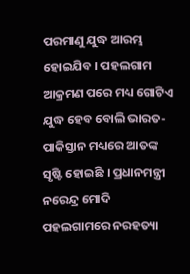ପରମାଣୁ ଯୁଦ୍ଧ ଆରମ୍ଭ ହୋଇଯିବ । ପହଲଗାମ ଆକ୍ରମଣ ପରେ ମଧ୍ୟ ଗୋଟିଏ ଯୁଦ୍ଧ ହେବ ବୋଲି ଭାରତ-ପାକିସ୍ତାନ ମଧ୍ୟରେ ଆତଙ୍କ ସୃଷ୍ଟି ହୋଇଛି । ପ୍ରଧାନମନ୍ତ୍ରୀ ନରେନ୍ଦ୍ର ମୋଦି ପହଲଗାମରେ ନରହତ୍ୟା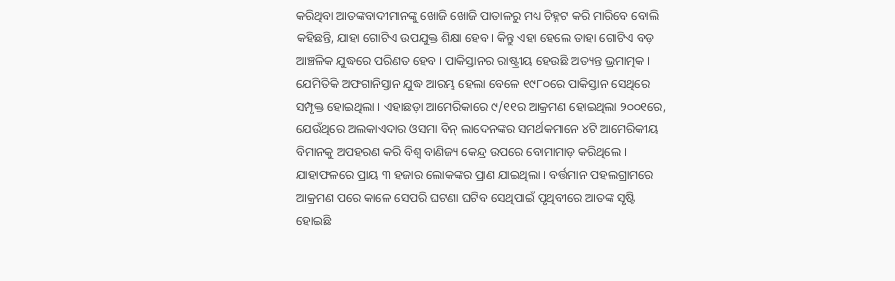କରିଥିବା ଆତଙ୍କବାଦୀମାନଙ୍କୁ ଖୋଜି ଖୋଜି ପାତାଳରୁ ମଧ୍ୟ ଚିହ୍ନଟ କରି ମାରିବେ ବୋଲି କହିଛନ୍ତି, ଯାହା ଗୋଟିଏ ଉପଯୁକ୍ତ ଶିକ୍ଷା ହେବ । କିନ୍ତୁ ଏହା ହେଲେ ତାହା ଗୋଟିଏ ବଡ଼ ଆଞ୍ଚଳିକ ଯୁଦ୍ଧରେ ପରିଣତ ହେବ । ପାକିସ୍ତାନର ରାଷ୍ଟ୍ରୀୟ ହେଉଛି ଅତ୍ୟନ୍ତ ଭ୍ରମାତ୍ମକ । ଯେମିତିକି ଅଫଗାନିସ୍ତାନ ଯୁଦ୍ଧ ଆରମ୍ଭ ହେଲା ବେଳେ ୧୯୮୦ରେ ପାକିସ୍ତାନ ସେଥିରେ ସମ୍ପୃକ୍ତ ହୋଇଥିଲା । ଏହାଛଡ଼ା ଆମେରିକାରେ ୯/୧୧ର ଆକ୍ରମଣ ହୋଇଥିଲା ୨୦୦୧ରେ, ଯେଉଁଥିରେ ଅଲକାଏଦାର ଓସମା ବିନ୍ ଲାଦେନଙ୍କର ସମର୍ଥକମାନେ ୪ଟି ଆମେରିକୀୟ ବିମାନକୁ ଅପହରଣ କରି ବିଶ୍ୱ ବାଣିଜ୍ୟ କେନ୍ଦ୍ର ଉପରେ ବୋମାମାଡ଼ କରିଥିଲେ । ଯାହାଫଳରେ ପ୍ରାୟ ୩ ହଜାର ଲୋକଙ୍କର ପ୍ରାଣ ଯାଇଥିଲା । ବର୍ତ୍ତମାନ ପହଲଗ୍ରାମରେ ଆକ୍ରମଣ ପରେ କାଳେ ସେପରି ଘଟଣା ଘଟିବ ସେଥିପାଇଁ ପୃଥିବୀରେ ଆତଙ୍କ ସୃଷ୍ଟି ହୋଇଛି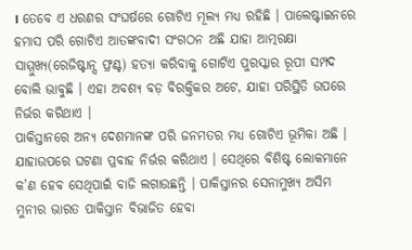। ତେବେ ଏ ଧରଣର ସଂଘର୍ଷରେ ଗୋଟିଏ ମୂଲ୍ୟ ମଧ୍ୟ ରହିଛି । ପାଲେଷ୍ଟାଇନରେ ହମାସ ପରି ଗୋଟିଏ ଆତଙ୍କବାଦୀ ସଂଗଠନ ଅଛି ଯାହା ଆତ୍ମରକ୍ଷା ସାମ୍ମୁଖ୍ୟ(ରେଜିଷ୍ଟାନ୍ସ ଫ୍ରଣ୍ଟ) ହତ୍ୟା କରିବାକୁ ଗୋଟିଏ ପୁରସ୍କାର ରୂପୀ ସମ୍ପଦ ବୋଲି ଭାବୁଛି । ଏହା ଅବଶ୍ୟ ବଡ଼ ବିରକ୍ତିକର ଅଟେ, ଯାହା ପରିସ୍ଥିତି ଉପରେ ନିର୍ଭର କରିଥାଏ ।
ପାକିସ୍ତାନରେ ଅନ୍ୟ ଦେଶମାନଙ୍କ ପରି ଜନମତର ମଧ୍ୟ ଗୋଟିଏ ଭୂମିକା ଅଛି । ଯାହାଉପରେ ଘଟଣା ପ୍ରବାହ ନିର୍ଭର କରିଥାଏ । ସେଥିରେ ବିଶିଷ୍ଟ ଲୋକମାନେ କ’ଣ ହେବ ସେଥିପାଇଁ ବାଜି ଲଗାଉଛନ୍ତି । ପାକିସ୍ତାନର ସେନାମୁଖ୍ୟ ଅସିମ ମୁନୀର ଭାରତ ପାକିସ୍ତାନ ବିଭାଜିତ ହେବା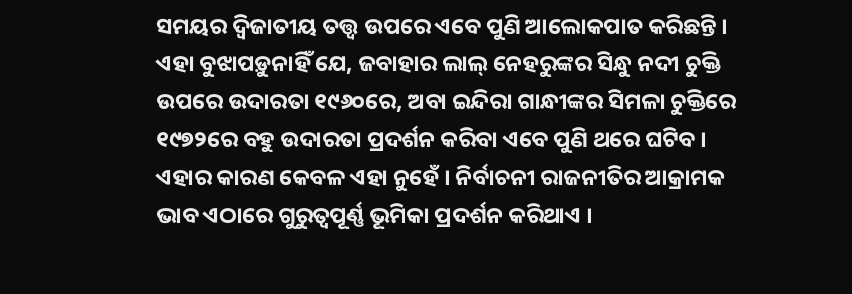ସମୟର ଦ୍ୱିଜାତୀୟ ତତ୍ତ୍ୱ ଉପରେ ଏବେ ପୁଣି ଆଲୋକପାତ କରିଛନ୍ତି । ଏହା ବୁଝାପଡ଼ୁନାହିଁ ଯେ, ଜବାହାର ଲାଲ୍ ନେହରୁଙ୍କର ସିନ୍ଧୁ ନଦୀ ଚୁକ୍ତି ଉପରେ ଉଦାରତା ୧୯୬୦ରେ, ଅବା ଇନ୍ଦିରା ଗାନ୍ଧୀଙ୍କର ସିମଳା ଚୁକ୍ତିରେ ୧୯୭୨ରେ ବହୁ ଉଦାରତା ପ୍ରଦର୍ଶନ କରିବା ଏବେ ପୁଣି ଥରେ ଘଟିବ । ଏହାର କାରଣ କେବଳ ଏହା ନୁହେଁ । ନିର୍ବାଚନୀ ରାଜନୀତିର ଆକ୍ରାମକ ଭାବ ଏଠାରେ ଗୁରୁତ୍ୱପୂର୍ଣ୍ଣ ଭୂମିକା ପ୍ରଦର୍ଶନ କରିଥାଏ ।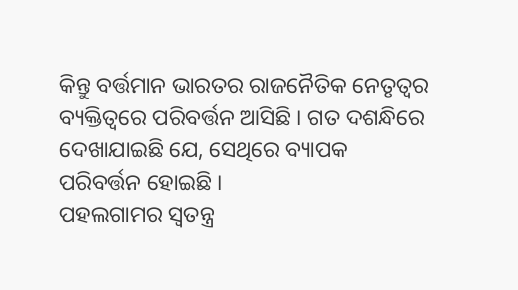କିନ୍ତୁ ବର୍ତ୍ତମାନ ଭାରତର ରାଜନୈତିକ ନେତୃତ୍ୱର ବ୍ୟକ୍ତିତ୍ୱରେ ପରିବର୍ତ୍ତନ ଆସିଛି । ଗତ ଦଶନ୍ଧିରେ ଦେଖାଯାଇଛି ଯେ, ସେଥିରେ ବ୍ୟାପକ ପରିବର୍ତ୍ତନ ହୋଇଛି ।
ପହଲଗାମର ସ୍ୱତନ୍ତ୍ର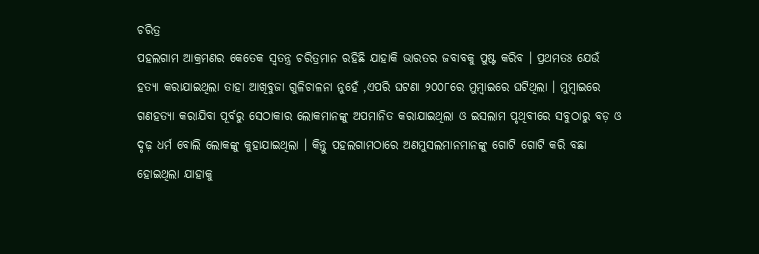ଚରିତ୍ର
ପହଲଗାମ ଆକ୍ରମଣର କେତେକ ସ୍ୱତନ୍ତ୍ର ଚରିତ୍ରମାନ ରହିଛି ଯାହାକି ଭାରତର ଜବାବକୁ ପୁଷ୍ଟ କରିବ । ପ୍ରଥମତଃ ଯେଉଁ ହତ୍ୟା କରାଯାଇଥିଲା ତାହା ଆଖିବୁଜା ଗୁଳିଚାଳନା ନୁହେଁ ,ଏପରି ଘଟଣା ୨୦୦୮ରେ ମୁମ୍ବାଇରେ ଘଟିଥିଲା । ମୁମ୍ବାଇରେ ଗଣହତ୍ୟା କରାଯିବା ପୂର୍ବରୁ ସେଠାକାର ଲୋକମାନଙ୍କୁ ଅପମାନିତ କରାଯାଇଥିଲା ଓ ଇସଲାମ ପୃଥିବୀରେ ସବୁଠାରୁ ବଡ଼ ଓ ଦୃଢ଼ ଧର୍ମ ବୋଲି ଲୋକଙ୍କୁ କୁହାଯାଇଥିଲା । କିନ୍ତୁ ପହଲଗାମଠାରେ ଅଣମୁସଲମାନମାନଙ୍କୁ ଗୋଟି ଗୋଟି କରି ବଛା ହୋଇଥିଲା ଯାହାକୁ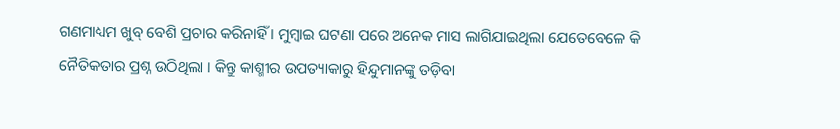ଗଣମାଧ୍ୟମ ଖୁବ୍ ବେଶି ପ୍ରଚାର କରିନାହିଁ । ମୁମ୍ବାଇ ଘଟଣା ପରେ ଅନେକ ମାସ ଲାଗିଯାଇଥିଲା ଯେତେବେଳେ କି ନୈତିକତାର ପ୍ରଶ୍ନ ଉଠିଥିଲା । କିନ୍ତୁ କାଶ୍ମୀର ଉପତ୍ୟାକାରୁ ହିନ୍ଦୁମାନଙ୍କୁ ତଡ଼ିବା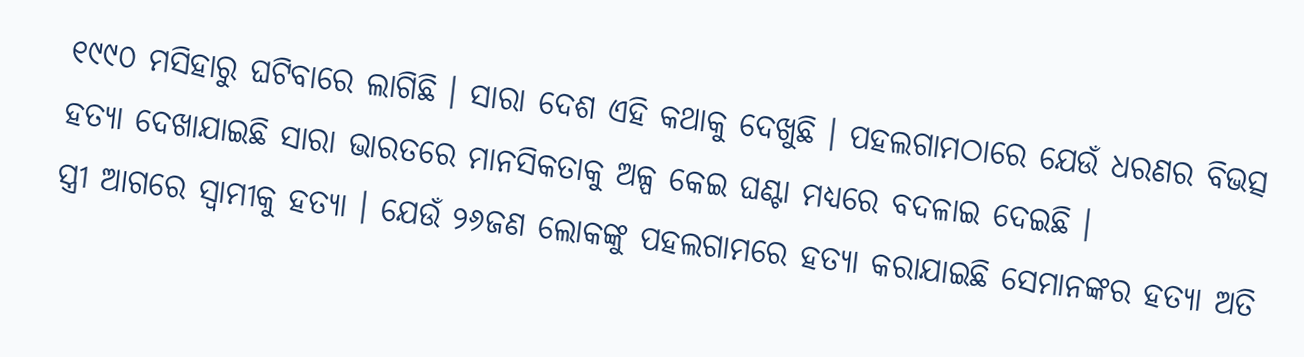୧୯୯୦ ମସିହାରୁ ଘଟିବାରେ ଲାଗିଛି । ସାରା ଦେଶ ଏହି କଥାକୁ ଦେଖୁଛି । ପହଲଗାମଠାରେ ଯେଉଁ ଧରଣର ବିଭତ୍ସ ହତ୍ୟା ଦେଖାଯାଇଛି ସାରା ଭାରତରେ ମାନସିକତାକୁ ଅଳ୍ପ କେଇ ଘଣ୍ଟା ମଧ୍ୟରେ ବଦଳାଇ ଦେଇଛି ।
ସ୍ତ୍ରୀ ଆଗରେ ସ୍ୱାମୀକୁ ହତ୍ୟା । ଯେଉଁ ୨୬ଜଣ ଲୋକଙ୍କୁ ପହଲଗାମରେ ହତ୍ୟା କରାଯାଇଛି ସେମାନଙ୍କର ହତ୍ୟା ଅତି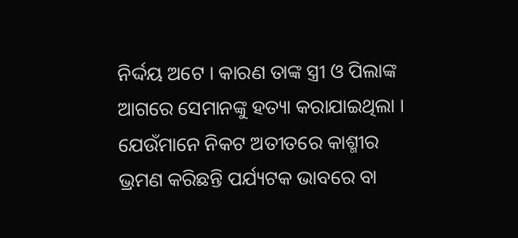ନିର୍ଦ୍ଦୟ ଅଟେ । କାରଣ ତାଙ୍କ ସ୍ତ୍ରୀ ଓ ପିଲାଙ୍କ ଆଗରେ ସେମାନଙ୍କୁ ହତ୍ୟା କରାଯାଇଥିଲା । ଯେଉଁମାନେ ନିକଟ ଅତୀତରେ କାଶ୍ମୀର ଭ୍ରମଣ କରିଛନ୍ତି ପର୍ଯ୍ୟଟକ ଭାବରେ ବା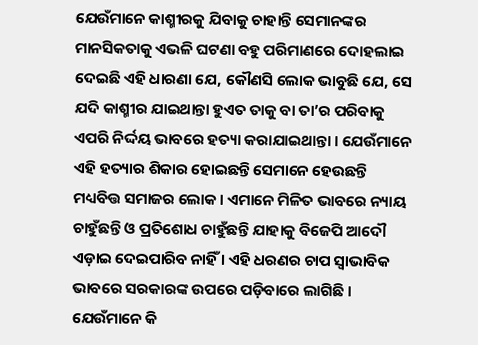ଯେଉଁମାନେ କାଶ୍ମୀରକୁ ଯିବାକୁ ଚାହାନ୍ତି ସେମାନଙ୍କର ମାନସିକତାକୁ ଏଭଳି ଘଟଣା ବହୁ ପରିମାଣରେ ଦୋହଲାଇ ଦେଇଛି ଏହି ଧାରଣା ଯେ, କୌଣସି ଲୋକ ଭାବୁଛି ଯେ, ସେ ଯଦି କାଶ୍ମୀର ଯାଇଥାନ୍ତା ହୁଏତ ତାକୁ ବା ତା’ର ପରିବାକୁ ଏପରି ନିର୍ଦ୍ଦୟ ଭାବରେ ହତ୍ୟା କରାଯାଇଥାନ୍ତା । ଯେଉଁମାନେ ଏହି ହତ୍ୟାର ଶିକାର ହୋଇଛନ୍ତି ସେମାନେ ହେଉଛନ୍ତି ମଧ୍ୟବିତ୍ତ ସମାଜର ଲୋକ । ଏମାନେ ମିଳିତ ଭାବରେ ନ୍ୟାୟ ଚାହୁଁଛନ୍ତି ଓ ପ୍ରତିଶୋଧ ଚାହୁଁଛନ୍ତି ଯାହାକୁ ବିଜେପି ଆଦୌ ଏଡ଼ାଇ ଦେଇପାରିବ ନାହିଁ । ଏହି ଧରଣର ଚାପ ସ୍ୱାଭାବିକ ଭାବରେ ସରକାରଙ୍କ ଉପରେ ପଡ଼ିବାରେ ଲାଗିଛି । ଯେଉଁମାନେ କି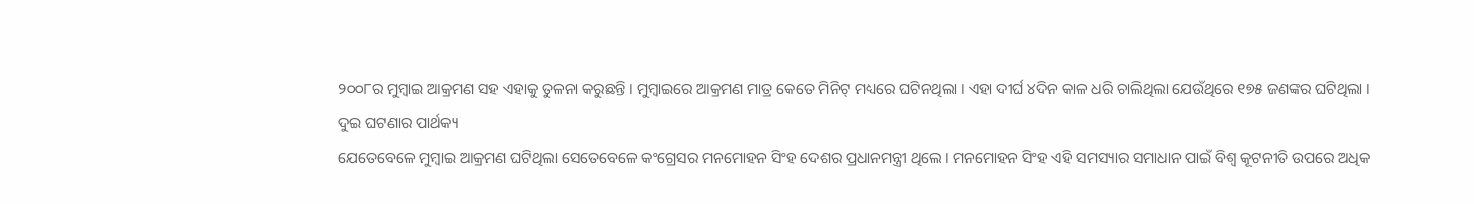୨୦୦୮ର ମୁମ୍ବାଇ ଆକ୍ରମଣ ସହ ଏହାକୁ ତୁଳନା କରୁଛନ୍ତି । ମୁମ୍ବାଇରେ ଆକ୍ରମଣ ମାତ୍ର କେତେ ମିନିଟ୍ ମଧ୍ୟରେ ଘଟିନଥିଲା । ଏହା ଦୀର୍ଘ ୪ଦିନ କାଳ ଧରି ଚାଲିଥିଲା ଯେଉଁଥିରେ ୧୭୫ ଜଣଙ୍କର ଘଟିଥିଲା ।
ଦୁଇ ଘଟଣାର ପାର୍ଥକ୍ୟ
ଯେତେବେଳେ ମୁମ୍ବାଇ ଆକ୍ରମଣ ଘଟିଥିଲା ସେତେବେଳେ କଂଗ୍ରେସର ମନମୋହନ ସିଂହ ଦେଶର ପ୍ରଧାନମନ୍ତ୍ରୀ ଥିଲେ । ମନମୋହନ ସିଂହ ଏହି ସମସ୍ୟାର ସମାଧାନ ପାଇଁ ବିଶ୍ୱ କୂଟନୀତି ଉପରେ ଅଧିକ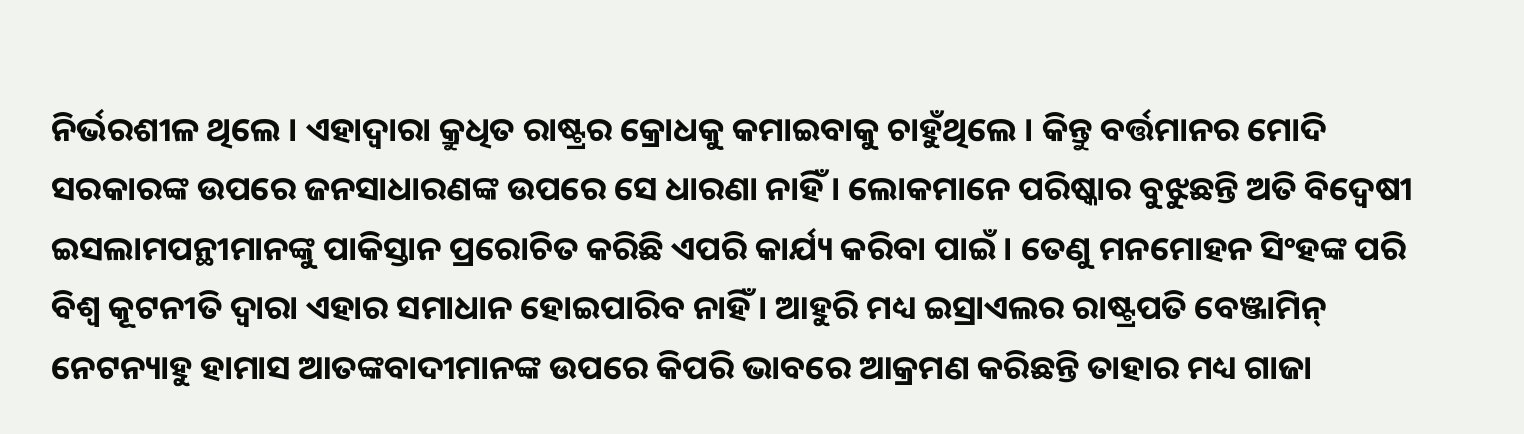ନିର୍ଭରଶୀଳ ଥିଲେ । ଏହାଦ୍ୱାରା କ୍ରୁଧିତ ରାଷ୍ଟ୍ରର କ୍ରୋଧକୁ କମାଇବାକୁ ଚାହୁଁଥିଲେ । କିନ୍ତୁ ବର୍ତ୍ତମାନର ମୋଦି ସରକାରଙ୍କ ଉପରେ ଜନସାଧାରଣଙ୍କ ଉପରେ ସେ ଧାରଣା ନାହିଁ । ଲୋକମାନେ ପରିଷ୍କାର ବୁଝୁଛନ୍ତି ଅତି ବିଦ୍ୱେଷୀ ଇସଲାମପନ୍ଥୀମାନଙ୍କୁ ପାକିସ୍ତାନ ପ୍ରରୋଚିତ କରିଛି ଏପରି କାର୍ଯ୍ୟ କରିବା ପାଇଁ । ତେଣୁ ମନମୋହନ ସିଂହଙ୍କ ପରି ବିଶ୍ୱ କୂଟନୀତି ଦ୍ୱାରା ଏହାର ସମାଧାନ ହୋଇପାରିବ ନାହିଁ । ଆହୁରି ମଧ୍ୟ ଇସ୍ରାଏଲର ରାଷ୍ଟ୍ରପତି ବେଞ୍ଜାମିନ୍ ନେଟନ୍ୟାହୁ ହାମାସ ଆତଙ୍କବାଦୀମାନଙ୍କ ଉପରେ କିପରି ଭାବରେ ଆକ୍ରମଣ କରିଛନ୍ତି ତାହାର ମଧ୍ୟ ଗାଜା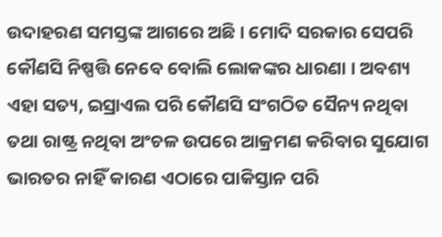ଉଦାହରଣ ସମସ୍ତଙ୍କ ଆଗରେ ଅଛି । ମୋଦି ସରକାର ସେପରି କୌଣସି ନିଷ୍ପତ୍ତି ନେବେ ବୋଲି ଲୋକଙ୍କର ଧାରଣା । ଅବଶ୍ୟ ଏହା ସତ୍ୟ, ଇସ୍ରାଏଲ ପରି କୌଣସି ସଂଗଠିତ ସୈନ୍ୟ ନଥିବା ତଥା ରାଷ୍ଟ୍ର ନଥିବା ଅଂଚଳ ଉପରେ ଆକ୍ରମଣ କରିବାର ସୁଯୋଗ ଭାରତର ନାହିଁ କାରଣ ଏଠାରେ ପାକିସ୍ତାନ ପରି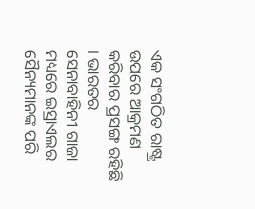ଏକ ସଂଗଠିତ ରାଷ୍ଟ୍ର ଉପରେ ଆକ୍ରମଣ କରିବାର ପ୍ରସଙ୍ଗ ରହିଛି । ଭାରତର ସେନାବାହିନୀ ଗାଜା ମଧ୍ୟରେ ଇସ୍ରାଏଲର ସୈନ୍ୟମାନଙ୍କ ପରି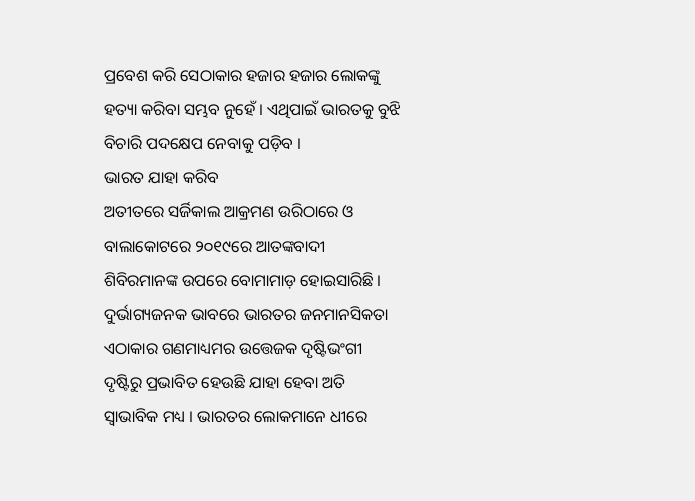ପ୍ରବେଶ କରି ସେଠାକାର ହଜାର ହଜାର ଲୋକଙ୍କୁ ହତ୍ୟା କରିବା ସମ୍ଭବ ନୁହେଁ । ଏଥିପାଇଁ ଭାରତକୁ ବୁଝି ବିଚାରି ପଦକ୍ଷେପ ନେବାକୁ ପଡ଼ିବ ।
ଭାରତ ଯାହା କରିବ
ଅତୀତରେ ସର୍ଜିକାଲ ଆକ୍ରମଣ ଉରିଠାରେ ଓ ବାଲାକୋଟରେ ୨୦୧୯ରେ ଆତଙ୍କବାଦୀ ଶିବିରମାନଙ୍କ ଉପରେ ବୋମାମାଡ଼ ହୋଇସାରିଛି । ଦୁର୍ଭାଗ୍ୟଜନକ ଭାବରେ ଭାରତର ଜନମାନସିକତା ଏଠାକାର ଗଣମାଧ୍ୟମର ଉତ୍ତେଜକ ଦୃଷ୍ଟିଭଂଗୀ ଦୃଷ୍ଟିରୁ ପ୍ରଭାବିତ ହେଉଛି ଯାହା ହେବା ଅତି ସ୍ୱାଭାବିକ ମଧ୍ୟ । ଭାରତର ଲୋକମାନେ ଧୀରେ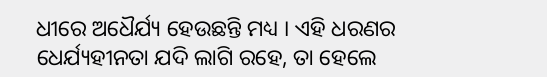ଧୀରେ ଅଧୈର୍ଯ୍ୟ ହେଉଛନ୍ତି ମଧ୍ୟ । ଏହି ଧରଣର ଧେର୍ଯ୍ୟହୀନତା ଯଦି ଲାଗି ରହେ, ତା ହେଲେ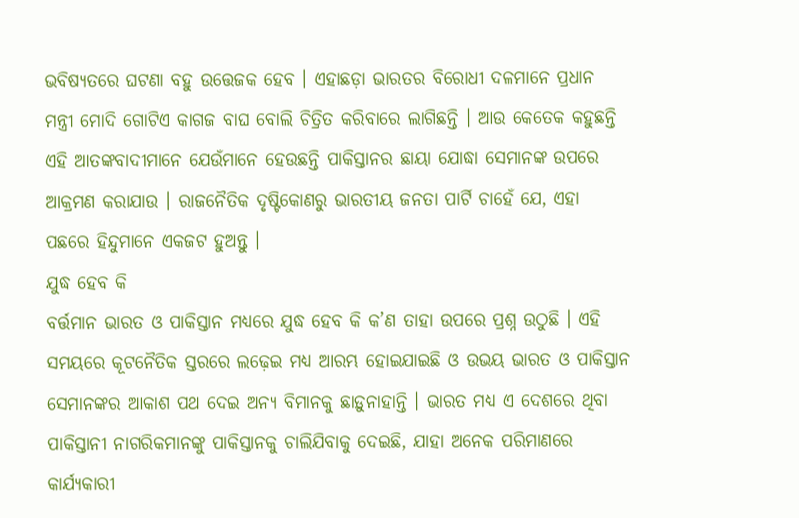ଭବିଷ୍ୟତରେ ଘଟଣା ବହୁ ଉତ୍ତେଜକ ହେବ । ଏହାଛଡ଼ା ଭାରତର ବିରୋଧୀ ଦଳମାନେ ପ୍ରଧାନ ମନ୍ତ୍ରୀ ମୋଦି ଗୋଟିଏ କାଗଜ ବାଘ ବୋଲି ଚିତ୍ରିତ କରିବାରେ ଲାଗିଛନ୍ତି । ଆଉ କେତେକ କହୁଛନ୍ତି ଏହି ଆତଙ୍କବାଦୀମାନେ ଯେଉଁମାନେ ହେଉଛନ୍ତି ପାକିସ୍ତାନର ଛାୟା ଯୋଦ୍ଧା ସେମାନଙ୍କ ଉପରେ ଆକ୍ରମଣ କରାଯାଉ । ରାଜନୈତିକ ଦୃଷ୍ଟିକୋଣରୁ ଭାରତୀୟ ଜନତା ପାର୍ଟି ଚାହେଁ ଯେ, ଏହା ପଛରେ ହିନ୍ଦୁମାନେ ଏକଜଟ ହୁଅନ୍ତୁ ।
ଯୁଦ୍ଧ ହେବ କି
ବର୍ତ୍ତମାନ ଭାରତ ଓ ପାକିସ୍ତାନ ମଧ୍ୟରେ ଯୁଦ୍ଧ ହେବ କି କ’ଣ ତାହା ଉପରେ ପ୍ରଶ୍ନ ଉଠୁଛି । ଏହି ସମୟରେ କୂଟନୈତିକ ସ୍ତରରେ ଲଢ଼େଇ ମଧ୍ୟ ଆରମ୍ଭ ହୋଇଯାଇଛି ଓ ଉଭୟ ଭାରତ ଓ ପାକିସ୍ତାନ ସେମାନଙ୍କର ଆକାଶ ପଥ ଦେଇ ଅନ୍ୟ ବିମାନକୁ ଛାଡ଼ୁନାହାନ୍ତି । ଭାରତ ମଧ୍ୟ ଏ ଦେଶରେ ଥିବା ପାକିସ୍ତାନୀ ନାଗରିକମାନଙ୍କୁ ପାକିସ୍ତାନକୁ ଚାଲିଯିବାକୁ ଦେଇଛି, ଯାହା ଅନେକ ପରିମାଣରେ କାର୍ଯ୍ୟକାରୀ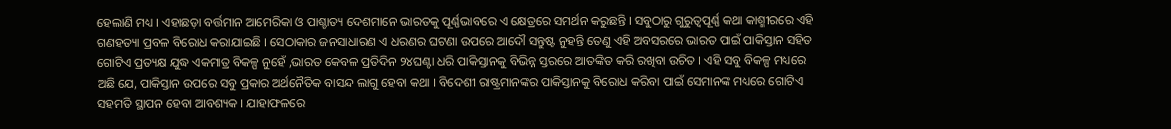ହେଲାଣି ମଧ୍ୟ । ଏହାଛଡ଼ା ବର୍ତ୍ତମାନ ଆମେରିକା ଓ ପାଶ୍ଚାତ୍ୟ ଦେଶମାନେ ଭାରତକୁ ପୂର୍ଣ୍ଣଭାବରେ ଏ କ୍ଷେତ୍ରରେ ସମର୍ଥନ କରୁଛନ୍ତି । ସବୁଠାରୁ ଗୁରୁତ୍ୱପୂର୍ଣ୍ଣ କଥା କାଶ୍ମୀରରେ ଏହି ଗଣହତ୍ୟା ପ୍ରବଳ ବିରୋଧ କରାଯାଇଛି । ସେଠାକାର ଜନସାଧାରଣ ଏ ଧରଣର ଘଟଣା ଉପରେ ଆଦୌ ସନ୍ତୁଷ୍ଟ ନୁହନ୍ତି ତେଣୁ ଏହି ଅବସରରେ ଭାରତ ପାଇଁ ପାକିସ୍ତାନ ସହିତ ଗୋଟିଏ ପ୍ରତ୍ୟକ୍ଷ ଯୁଦ୍ଧ ଏକମାତ୍ର ବିକଳ୍ପ ନୁହେଁ ,ଭାରତ କେବଳ ପ୍ରତିଦିନ ୨୪ଘଣ୍ଟା ଧରି ପାକିସ୍ତାନକୁ ବିଭିନ୍ନ ସ୍ତରରେ ଆତଙ୍କିତ କରି ରଖିବା ଉଚିତ । ଏହି ସବୁ ବିକଳ୍ପ ମଧ୍ୟରେ ଅଛି ଯେ, ପାକିସ୍ତାନ ଉପରେ ସବୁ ପ୍ରକାର ଅର୍ଥନୈତିକ ବାସନ୍ଦ ଲାଗୁ ହେବା କଥା । ବିଦେଶୀ ରାଷ୍ଟ୍ରମାନଙ୍କର ପାକିସ୍ତାନକୁ ବିରୋଧ କରିବା ପାଇଁ ସେମାନଙ୍କ ମଧ୍ୟରେ ଗୋଟିଏ ସହମତି ସ୍ଥାପନ ହେବା ଆବଶ୍ୟକ । ଯାହାଫଳରେ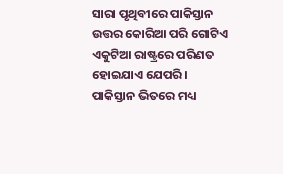ସାରା ପୃଥିବୀରେ ପାକିସ୍ତାନ ଉତ୍ତର କୋରିଆ ପରି ଗୋଟିଏ ଏକୁଟିଆ ରାଷ୍ଟ୍ରରେ ପରିଣତ ହୋଇଯାଏ ଯେପରି ।
ପାକିସ୍ତାନ ଭିତରେ ମଧ୍ୟ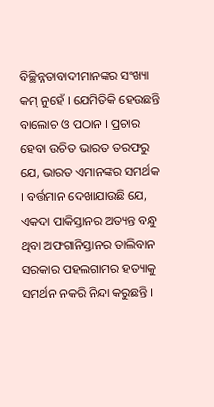ବିଚ୍ଛିନ୍ନତାବାଦୀମାନଙ୍କର ସଂଖ୍ୟା କମ୍ ନୁହେଁ । ଯେମିତିକି ହେଉଛନ୍ତି ବାଲୋଚ ଓ ପଠାନ । ପ୍ରଚାର ହେବା ଉଚିତ ଭାରତ ତରଫରୁ ଯେ, ଭାରତ ଏମାନଙ୍କର ସମର୍ଥକ । ବର୍ତ୍ତମାନ ଦେଖାଯାଉଛି ଯେ, ଏକଦା ପାକିସ୍ତାନର ଅତ୍ୟନ୍ତ ବନ୍ଧୁ ଥିବା ଅଫଗାନିସ୍ତାନର ତାଲିବାନ ସରକାର ପହଲଗାମର ହତ୍ୟାକୁ ସମର୍ଥନ ନକରି ନିନ୍ଦା କରୁଛନ୍ତି ।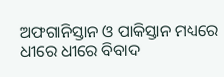ଅଫଗାନିସ୍ତାନ ଓ ପାକିସ୍ତାନ ମଧ୍ୟରେ ଧୀରେ ଧୀରେ ବିବାଦ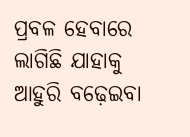ପ୍ରବଳ ହେବାରେ ଲାଗିଛି ଯାହାକୁ ଆହୁରି ବଢ଼େଇବା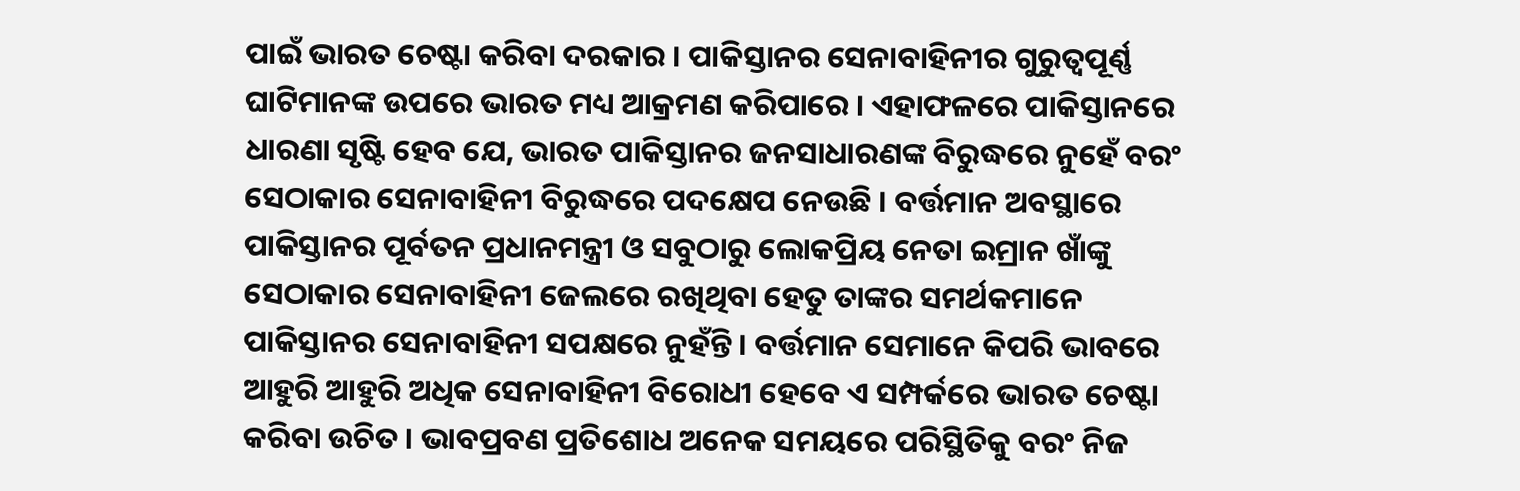ପାଇଁ ଭାରତ ଚେଷ୍ଟା କରିବା ଦରକାର । ପାକିସ୍ତାନର ସେନାବାହିନୀର ଗୁରୁତ୍ୱପୂର୍ଣ୍ଣ ଘାଟିମାନଙ୍କ ଉପରେ ଭାରତ ମଧ୍ୟ ଆକ୍ରମଣ କରିପାରେ । ଏହାଫଳରେ ପାକିସ୍ତାନରେ ଧାରଣା ସୃଷ୍ଟି ହେବ ଯେ, ଭାରତ ପାକିସ୍ତାନର ଜନସାଧାରଣଙ୍କ ବିରୁଦ୍ଧରେ ନୁହେଁ ବରଂ ସେଠାକାର ସେନାବାହିନୀ ବିରୁଦ୍ଧରେ ପଦକ୍ଷେପ ନେଉଛି । ବର୍ତ୍ତମାନ ଅବସ୍ଥାରେ ପାକିସ୍ତାନର ପୂର୍ବତନ ପ୍ରଧାନମନ୍ତ୍ରୀ ଓ ସବୁଠାରୁ ଲୋକପ୍ରିୟ ନେତା ଇମ୍ରାନ ଖାଁଙ୍କୁ ସେଠାକାର ସେନାବାହିନୀ ଜେଲରେ ରଖିଥିବା ହେତୁ ତାଙ୍କର ସମର୍ଥକମାନେ ପାକିସ୍ତାନର ସେନାବାହିନୀ ସପକ୍ଷରେ ନୁହଁନ୍ତି । ବର୍ତ୍ତମାନ ସେମାନେ କିପରି ଭାବରେ ଆହୁରି ଆହୁରି ଅଧିକ ସେନାବାହିନୀ ବିରୋଧୀ ହେବେ ଏ ସମ୍ପର୍କରେ ଭାରତ ଚେଷ୍ଟା କରିବା ଉଚିତ । ଭାବପ୍ରବଣ ପ୍ରତିଶୋଧ ଅନେକ ସମୟରେ ପରିସ୍ଥିତିକୁ ବରଂ ନିଜ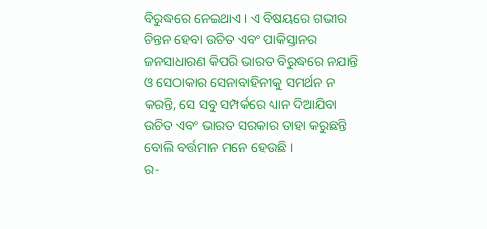ବିରୁଦ୍ଧରେ ନେଇଥାଏ । ଏ ବିଷୟରେ ଗଭୀର ଚିନ୍ତନ ହେବା ଉଚିତ ଏବଂ ପାକିସ୍ତାନର ଜନସାଧାରଣ କିପରି ଭାରତ ବିରୁଦ୍ଧରେ ନଯାନ୍ତି ଓ ସେଠାକାର ସେନାବାହିନୀକୁ ସମର୍ଥନ ନ କରନ୍ତି, ସେ ସବୁ ସମ୍ପର୍କରେ ଧ୍ୟାନ ଦିଆଯିବା ଉଚିତ ଏବଂ ଭାରତ ସରକାର ତାହା କରୁଛନ୍ତି ବୋଲି ବର୍ତ୍ତମାନ ମନେ ହେଉଛି ।
ର-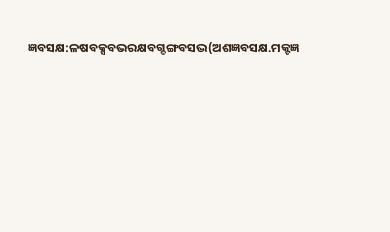ଜ୍ଞବସକ୍ଷ:ଳଷବକ୍ସବଭରକ୍ଷବଗ୍ଦଙ୍ଗବସଦ୍ଭ(ଅଶଜ୍ଞବସକ୍ଷ.ମକ୍ଟଜ୍ଞ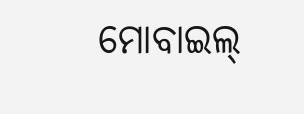ମୋବାଇଲ୍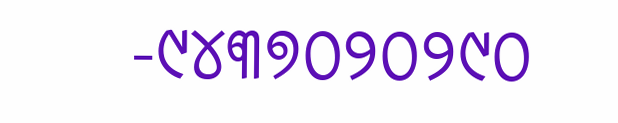-୯୪୩୭୦୨୦୨୯୦